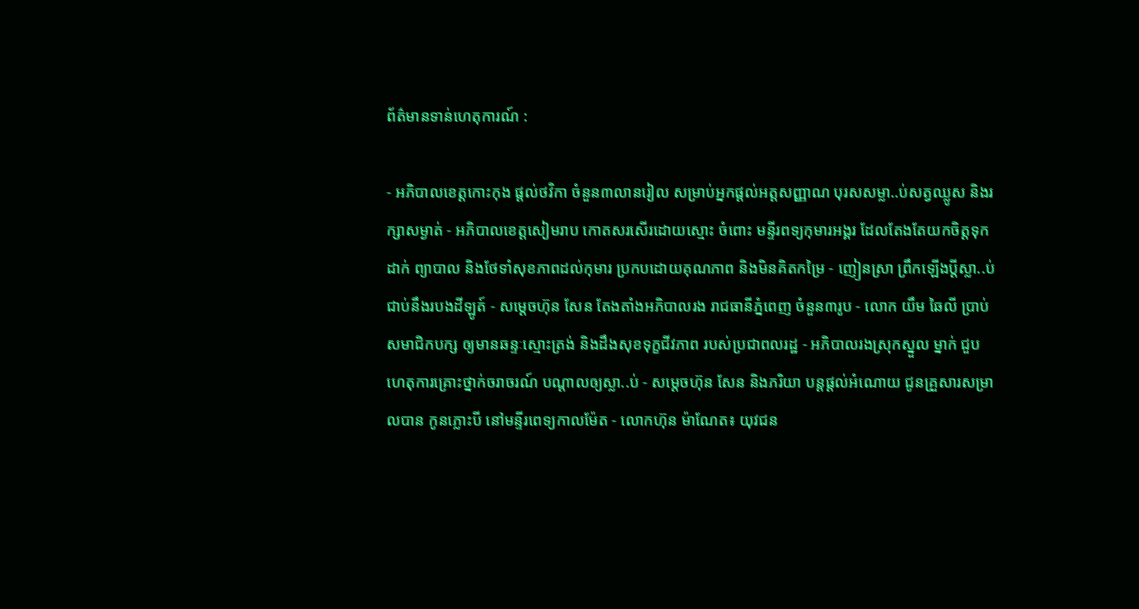ព័ត៌មានទាន់ហេតុការណ៍ :

- អភិបាលខេត្តកោះកុង ផ្ដល់ថវិកា ចំនួន៣លានរៀល សម្រាប់អ្នកផ្ដល់អត្តសញ្ញាណ បុរសសម្លា..ប់សត្វឈ្លូស និងរក្សាសម្ងាត់ - អភិបាលខេត្តសៀមរាប កោតសរសើរដោយស្មោះ ចំពោះ មន្ទីរពទ្យកុមារអង្គរ ដែលតែងតែយកចិត្តទុកដាក់ ព្យាបាល និងថែទាំសុខភាពដល់កុមារ ប្រកបដោយគុណភាព និងមិនគិតកម្រៃ - ញៀនស្រា ព្រឹកឡើងប្ដីស្លា..ប់ជាប់នឹងរបងដីឡូត៍ - សម្តេចហ៊ុន សែន តែងតាំងអភិបាលរង រាជធានីភ្នំពេញ ចំនួន៣រូប - លោក យឹម ឆៃលី ប្រាប់សមាជិកបក្ស ឲ្យមានឆន្ទៈស្មោះត្រង់ និងដឹងសុខទុក្ខជីវភាព របស់ប្រជាពលរដ្ឋ - អភិបាលរងស្រុកស្នួល ម្នាក់ ជួបហេតុការគ្រោះថ្នាក់ចរាចរណ៍ បណ្ដាលឲ្យស្លា..ប់ - សម្ដេចហ៊ុន សែន និងភរិយា បន្ដផ្ដល់អំណោយ ជូនគ្រួសារសម្រាលបាន កូនភ្លោះបី នៅមន្ទីរពេទ្យកាលម៉ែត - លោកហ៊ុន ម៉ាណែត៖ យុវជន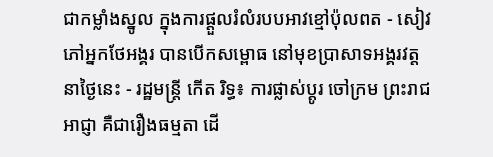ជាកម្លាំងស្នូល ក្នុងការផ្តួលរំលំរបបអាវខ្មៅប៉ុលពត - សៀវភៅអ្នកថែអង្គរ បានបើកសម្ពោធ នៅមុខប្រាសាទអង្គរវត្ត នាថ្ងៃនេះ - រដ្ឋមន្ត្រី កើត រិទ្ធ៖ ការផ្លាស់ប្តូរ ចៅក្រម ព្រះរាជអាជ្ញា គឺជារឿងធម្មតា ដើ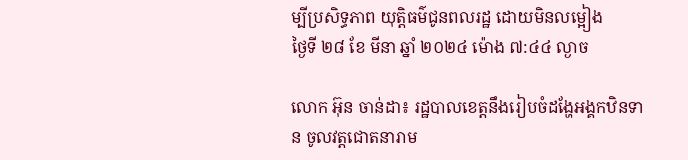ម្បីប្រសិទ្ធភាព យុត្តិធម៌ជូនពលរដ្ឋ ដោយមិនលម្អៀង
ថ្ងៃទី ២៨ ខែ មីនា ឆ្នាំ ២០២៤ ម៉ោង ៧:៤៤ ល្ងាច

លោក អ៊ុន ចាន់ដា៖ រដ្ឋបាលខេត្តនឹងរៀបចំដង្ហែអង្គកឋិនទាន ចូលវត្តជោតនារាម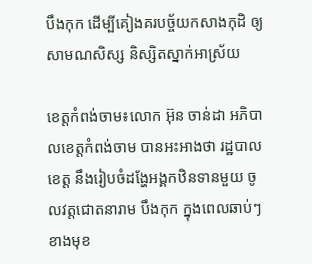បឹងកុក ដេីម្បីគៀងគរបច្ច័យកសាងកុដិ ឲ្យ សាមណសិស្ស និស្សិតស្នាក់អាស្រ័យ

ខេត្តកំពង់ចាម៖លោក អ៊ុន ចាន់ដា អភិបាលខេត្តកំពង់ចាម បានអះអាងថា រដ្ឋបាលខេត្ត នឹងរៀបចំដង្ហែអង្គកឋិនទានមួយ ចូលវត្តជោតនារាម បឹងកុក ក្នុងពេលឆាប់ៗ ខាងមុខ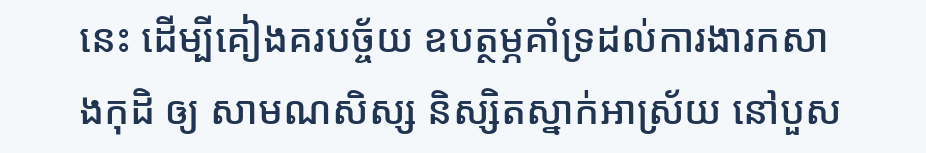នេះ ដេីម្បីគៀងគរបច្ច័យ ឧបត្ថម្ភគាំទ្រដល់ការងារកសាងកុដិ ឲ្យ សាមណសិស្ស និស្សិតស្នាក់អាស្រ័យ នៅបួស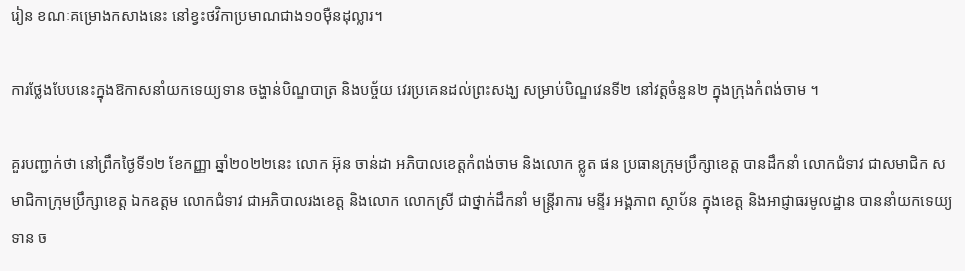រៀន ខណៈគម្រោងកសាងនេះ នៅខ្វះថវិកាប្រមាណជាង១០ម៉ឺនដុល្លារ។

ការថ្លែងបែបនេះក្នុងឱកាសនាំយកទេយ្យទាន ចង្ហាន់បិណ្ឌបាត្រ និងបច្ច័យ វេរប្រគេនដល់ព្រះសង្ឃ សម្រាប់បិណ្ឌវេនទី២ នៅវត្តចំនួន២ ក្នុងក្រុងកំពង់ចាម ។

គួរបញ្ជាក់ថា នៅព្រឹកថ្ងៃទី១២ ខែកញ្ញា ឆ្នាំ២០២២នេះ លោក អ៊ុន ចាន់ដា អភិបាលខេត្តកំពង់ចាម និងលោក ខ្លូត ផន ប្រធានក្រុមប្រឹក្សាខេត្ត បានដឹកនាំ លោកជំទាវ ជាសមាជិក សមាជិកាក្រុមប្រឹក្សាខេត្ត ឯកឧត្ដម លោកជំទាវ ជាអភិបាលរងខេត្ត និងលោក លោកស្រី ជាថ្នាក់ដឹកនាំ មន្ត្រីរាការ មន្ទីរ អង្គភាព ស្ថាប័ន ក្នុងខេត្ត និងអាជ្ញាធរមូលដ្ឋាន បាននាំយកទេយ្យទាន ច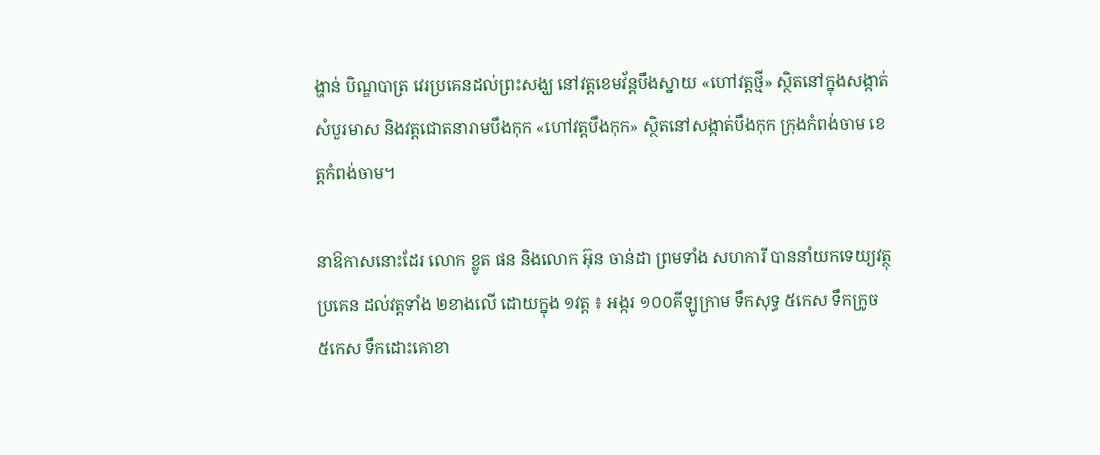ង្ហាន់ បិណ្ឌបាត្រ វេរប្រគេនដល់ព្រះសង្ឃ នៅវត្តខេមវ័ន្តបឹងស្នាយ «ហៅវត្តថ្មី» ស្ថិតនៅក្នុងសង្កាត់សំបួរមាស និងវត្តជោតនារាមបឹងកុក «ហៅវត្តបឹងកុក» ស្ថិតនៅសង្កាត់បឹងកុក ក្រុងកំពង់ចាម ខេត្តកំពង់ចាម។

នាឱកាសនោះដែរ លោក ខ្លូត ផន និងលោក អ៊ុន ចាន់ដា ព្រមទាំង សហការី បាននាំយកទេយ្យវត្ថុប្រគេន ដល់វត្តទាំង ២ខាងលើ ដោយក្នុង ១វត្ត ៖ អង្ករ ១០០គីឡូក្រាម ទឹកសុទ្ធ ៥កេស ទឹកក្រូច ៥កេស ទឹកដោះគោខា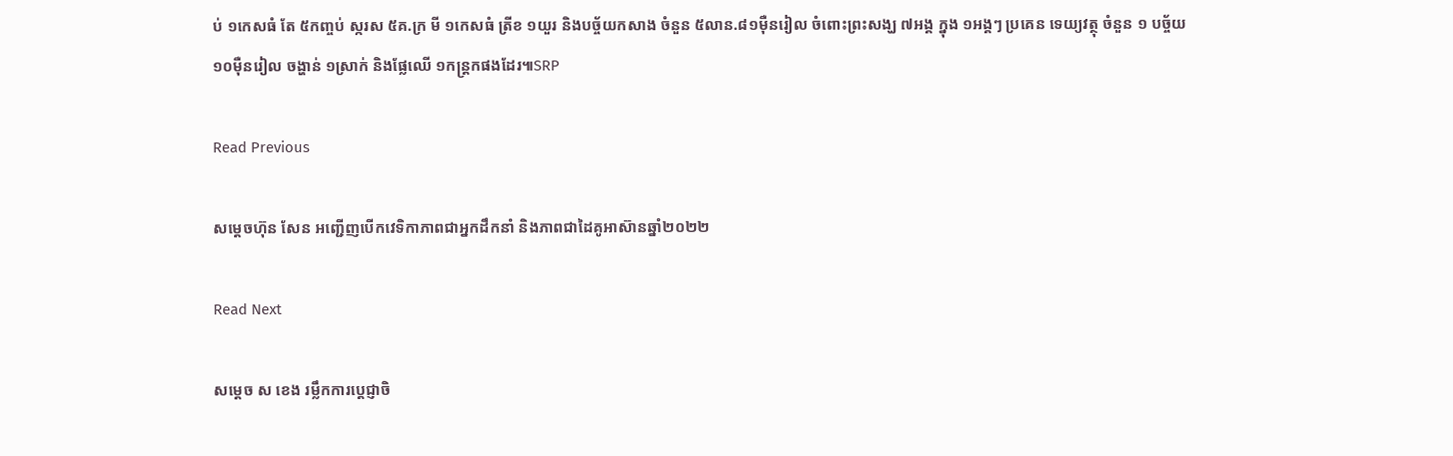ប់ ១កេសធំ តែ ៥កញ្ចប់ ស្ករស ៥គ.ក្រ មី ១កេសធំ ត្រីខ ១យួរ និងបច្ច័យកសាង ចំនួន ៥លាន.៨១ម៉ឺនរៀល ចំពោះព្រះសង្ឃ ៧អង្គ ក្នុង ១អង្គៗ ប្រគេន ទេយ្យវត្ថុ ចំនួន ១ បច្ច័យ ១០ម៉ឺនរៀល ចង្ហាន់ ១ស្រាក់ និងផ្លែឈើ ១កន្ត្រកផងដែរ៕SRP

Read Previous

សម្តេចហ៊ុន សែន អញ្ជើញបើកវេទិកាភាពជាអ្នកដឹកនាំ និងភាពជាដៃគូអាស៊ានឆ្នាំ២០២២

Read Next

សម្ដេច ស ខេង រម្លឹកការប្ដេជ្ញាចិ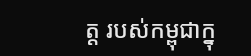ត្ត របស់កម្ពុជាក្នុ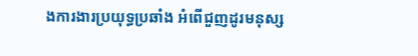ងការងារប្រយុទ្ធប្រឆាំង អំពើជួញដូរមនុស្ស